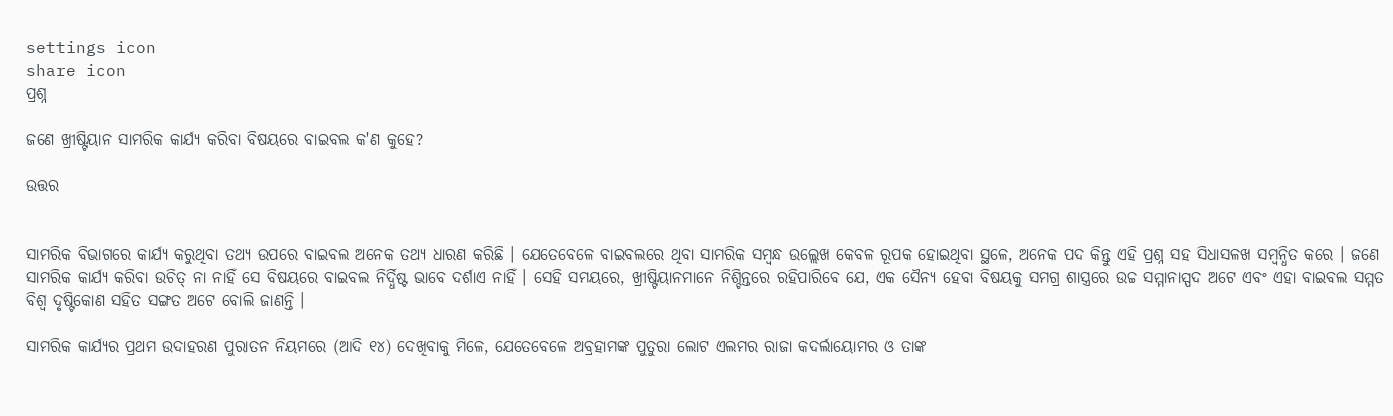settings icon
share icon
ପ୍ରଶ୍ନ

ଜଣେ ଖ୍ରୀଷ୍ଟିୟାନ ସାମରିକ କାର୍ଯ୍ୟ କରିବା ବିଷୟରେ ବାଇବଲ କ'ଣ କୁହେ?

ଉତ୍ତର


ସାମରିକ ବିଭାଗରେ କାର୍ଯ୍ୟ କରୁଥିବା ତଥ୍ୟ ଉପରେ ବାଇବଲ ଅନେକ ତଥ୍ୟ ଧାରଣ କରିଛି । ଯେତେବେଳେ ବାଇବଲରେ ଥିବା ସାମରିକ ସମ୍ବନ୍ଧ ଉଲ୍ଲେଖ କେବଳ ରୂପକ ହୋଇଥିବା ସ୍ଥଳେ, ଅନେକ ପଦ କିନ୍ତୁ ଏହି ପ୍ରଶ୍ନ ସହ ସିଧାସଳଖ ସମ୍ବନ୍ଧିତ କରେ । ଜଣେ ସାମରିକ କାର୍ଯ୍ୟ କରିବା ଉଚିତ୍ ନା ନାହିଁ ସେ ବିଷୟରେ ବାଇବଲ ନିର୍ଦ୍ଧିଷ୍ଟ ଭାବେ ଦର୍ଶାଏ ନାହିଁ । ସେହି ସମୟରେ, ଖ୍ରୀଷ୍ଟିୟାନମାନେ ନିଶ୍ଚିନ୍ତରେ ରହିପାରିବେ ଯେ, ଏକ ସୈନ୍ୟ ହେବା ବିଷୟକୁ ସମଗ୍ର ଶାସ୍ତ୍ରରେ ଉଚ୍ଚ ସମ୍ମାନାସ୍ପଦ ଅଟେ ଏବଂ ଏହା ବାଇବଲ ସମ୍ମତ ବିଶ୍ବ ଦୃଷ୍ଟିକୋଣ ସହିତ ସଙ୍ଗତ ଅଟେ ବୋଲି ଜାଣନ୍ତି ।

ସାମରିକ କାର୍ଯ୍ୟର ପ୍ରଥମ ଉଦାହରଣ ପୁରାତନ ନିୟମରେ (ଆଦି ୧୪) ଦେଖିବାକୁ ମିଳେ, ଯେତେବେଳେ ଅବ୍ରହାମଙ୍କ ପୁତୁରା ଲୋଟ ଏଲମର ରାଜା କଦର୍ଲାୟୋମର ଓ ତାଙ୍କ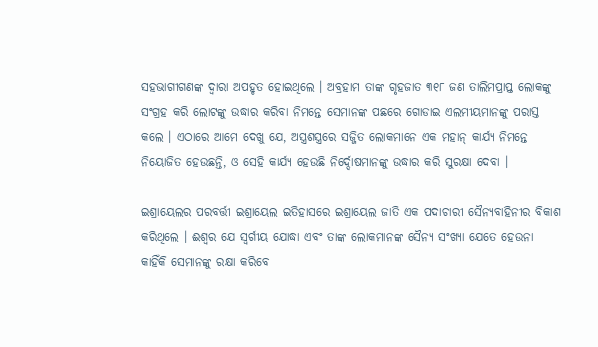ସହଭାଗୀଗଣଙ୍କ ଦ୍ବାରା ଅପହୃତ ହୋଇଥିଲେ । ଅବ୍ରହାମ ତାଙ୍କ ଗୃହଜାତ ୩୧୮ ଜଣ ତାଲିମପ୍ରାପ୍ତ ଲୋକଙ୍କୁ ସଂଗ୍ରହ କରି ଲୋଟଙ୍କୁ ଉଦ୍ଧାର କରିବା ନିମନ୍ତେ ସେମାନଙ୍କ ପଛରେ ଗୋଡାଇ ଏଲମୀୟମାନଙ୍କୁ ପରାସ୍ତ କଲେ । ଏଠାରେ ଆମେ ଦେଖୁ ଯେ, ଅସ୍ତ୍ରଶସ୍ତ୍ରରେ ସଜ୍ଜିତ ଲୋକମାନେ ଏକ ମହାନ୍ କାର୍ଯ୍ୟ ନିମନ୍ତେ ନିୟୋଜିତ ହେଉଛନ୍ତି, ଓ ସେହି କାର୍ଯ୍ୟ ହେଉଛି ନିର୍ଦ୍ଦୋଷମାନଙ୍କୁ ଉଦ୍ଧାର କରି ସୁରକ୍ଷା ଦେବା ।

ଇଶ୍ରାୟେଲର ପରବର୍ତ୍ତୀ ଇଶ୍ରାୟେଲ ଇତିହାସରେ ଇଶ୍ରାୟେଲ ଜାତି ଏକ ପଦାଚାରୀ ସୈନ୍ୟବାହିନୀର ବିକାଶ କରିଥିଲେ । ଈଶ୍ବର ଯେ ସ୍ବର୍ଗୀୟ ଯୋଦ୍ଧା ଏବଂ ତାଙ୍କ ଲୋକମାନଙ୍କ ସୈନ୍ୟ ସଂଖ୍ୟା ଯେତେ ହେଉନା କାହିଁକି ସେମାନଙ୍କୁ ରକ୍ଷା କରିବେ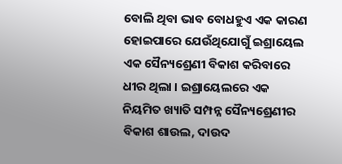ବୋଲି ଥିବା ଭାବ ବୋଧହୁଏ ଏକ କାରଣ ହୋଇପାରେ ଯେଉଁଥିଯୋଗୁଁ ଇଶ୍ରାୟେଲ ଏକ ସୈନ୍ୟଶ୍ରେଣୀ ବିକାଶ କରିବାରେ ଧୀର ଥିଲା । ଇଶ୍ରାୟେଲରେ ଏକ ନିୟମିତ ଖ୍ୟାତି ସମ୍ପନ୍ନ ସୈନ୍ୟଶ୍ରେଣୀର ବିକାଶ ଶାଉଲ, ଦାଉଦ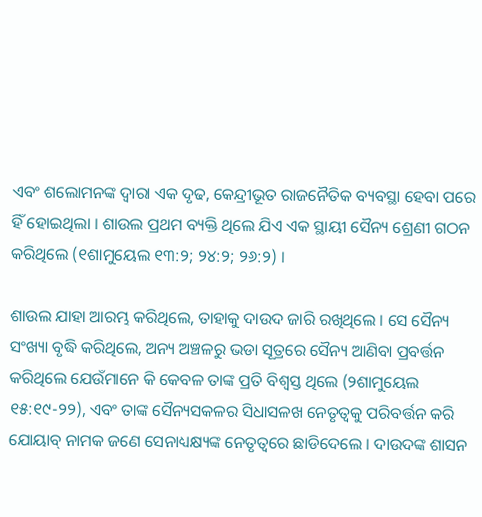ଏବଂ ଶଲୋମନଙ୍କ ଦ୍ବାରା ଏକ ଦୃଢ, କେନ୍ଦ୍ରୀଭୂତ ରାଜନୈତିକ ବ୍ୟବସ୍ଥା ହେବା ପରେ ହିଁ ହୋଇଥିଲା । ଶାଉଲ ପ୍ରଥମ ବ୍ୟକ୍ତି ଥିଲେ ଯିଏ ଏକ ସ୍ଥାୟୀ ସୈନ୍ୟ ଶ୍ରେଣୀ ଗଠନ କରିଥିଲେ (୧ଶାମୁୟେଲ ୧୩:୨; ୨୪:୨; ୨୬:୨) ।

ଶାଉଲ ଯାହା ଆରମ୍ଭ କରିଥିଲେ, ତାହାକୁ ଦାଉଦ ଜାରି ରଖିଥିଲେ । ସେ ସୈନ୍ୟ ସଂଖ୍ୟା ବୃଦ୍ଧି କରିଥିଲେ, ଅନ୍ୟ ଅଞ୍ଚଳରୁ ଭଡା ସୂତ୍ରରେ ସୈନ୍ୟ ଆଣିବା ପ୍ରବର୍ତ୍ତନ କରିଥିଲେ ଯେଉଁମାନେ କି କେବଳ ତାଙ୍କ ପ୍ରତି ବିଶ୍ବସ୍ତ ଥିଲେ (୨ଶାମୁୟେଲ ୧୫:୧୯-୨୨), ଏବଂ ତାଙ୍କ ସୈନ୍ୟସକଳର ସିଧାସଳଖ ନେତୃତ୍ବକୁ ପରିବର୍ତ୍ତନ କରି ଯୋୟାବ୍ ନାମକ ଜଣେ ସେନାଧ୍ୟକ୍ଷ୍ୟଙ୍କ ନେତୃତ୍ବରେ ଛାଡିଦେଲେ । ଦାଉଦଙ୍କ ଶାସନ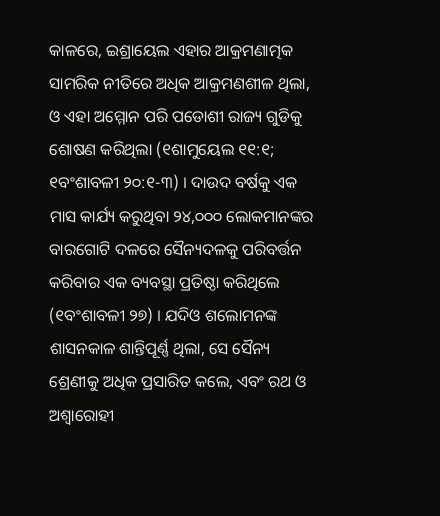କାଳରେ, ଇଶ୍ରାୟେଲ ଏହାର ଆକ୍ରମଣାତ୍ମକ ସାମରିକ ନୀତିରେ ଅଧିକ ଆକ୍ରମଣଶୀଳ ଥିଲା, ଓ ଏହା ଅମ୍ମୋନ ପରି ପଡୋଶୀ ରାଜ୍ୟ ଗୁଡିକୁ ଶୋଷଣ କରିଥିଲା (୧ଶାମୁୟେଲ ୧୧:୧; ୧ବଂଶାବଳୀ ୨୦:୧-୩) । ଦାଉଦ ବର୍ଷକୁ ଏକ ମାସ କାର୍ଯ୍ୟ କରୁଥିବା ୨୪,୦୦୦ ଲୋକମାନଙ୍କର ବାରଗୋଟି ଦଳରେ ସୈନ୍ୟଦଳକୁ ପରିବର୍ତ୍ତନ କରିବାର ଏକ ବ୍ୟବସ୍ଥା ପ୍ରତିଷ୍ଠା କରିଥିଲେ (୧ବଂଶାବଳୀ ୨୭) । ଯଦିଓ ଶଲୋମନଙ୍କ ଶାସନକାଳ ଶାନ୍ତିପୂର୍ଣ୍ଣ ଥିଲା, ସେ ସୈନ୍ୟ ଶ୍ରେଣୀକୁ ଅଧିକ ପ୍ରସାରିତ କଲେ, ଏବଂ ରଥ ଓ ଅଶ୍ବାରୋହୀ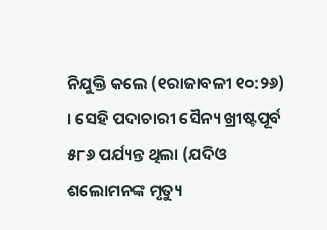ନିଯୁକ୍ତି କଲେ (୧ରାଜାବଳୀ ୧୦:୨୬) । ସେହି ପଦାଚାରୀ ସୈନ୍ୟ ଖ୍ରୀଷ୍ଟପୂର୍ବ ୫୮୬ ପର୍ଯ୍ୟନ୍ତ ଥିଲା (ଯଦିଓ ଶଲୋମନଙ୍କ ମୃତ୍ୟୁ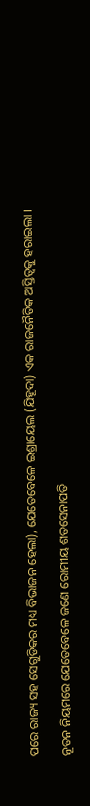ପରେ ରାଜ୍ୟ ସହ ସେଗୁଡିକର ମଧ୍ୟ ବିଭାଜନ ହେଲା), ଯେତେବେଳେ ଇଶ୍ରାୟେଲ (ଯିହୂଦା) ଏକ ରାଜନୈତିକ ଅସ୍ତିତ୍ବକୁ ହରାଇଲା ।

ନୂତନ ନିୟମରେ ଯେତେବେଳେ ଜଣେ ରୋମୀୟ ଶତସେନାପତି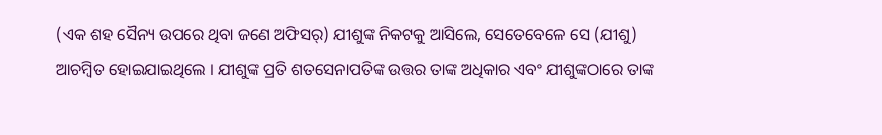(ଏକ ଶହ ସୈନ୍ୟ ଉପରେ ଥିବା ଜଣେ ଅଫିସର୍) ଯୀଶୁଙ୍କ ନିକଟକୁ ଆସିଲେ, ସେତେବେଳେ ସେ (ଯୀଶୁ) ଆଚମ୍ବିତ ହୋଇଯାଇଥିଲେ । ଯୀଶୁଙ୍କ ପ୍ରତି ଶତସେନାପତିଙ୍କ ଉତ୍ତର ତାଙ୍କ ଅଧିକାର ଏବଂ ଯୀଶୁଙ୍କଠାରେ ତାଙ୍କ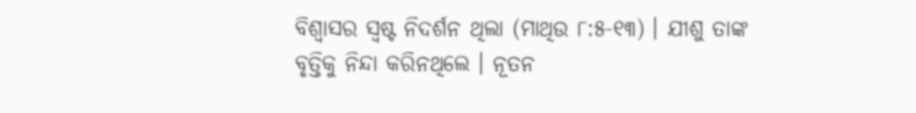ବିଶ୍ବାସର ସ୍ବଷ୍ଟ ନିଦର୍ଶନ ଥିଲା (ମାଥିଉ ୮:୫-୧୩) । ଯୀଶୁ ତାଙ୍କ ବୃତ୍ତିକୁ ନିନ୍ଦା କରିନଥିଲେ । ନୂତନ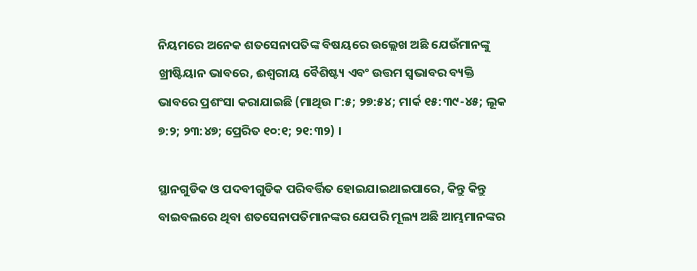ନିୟମରେ ଅନେକ ଶତସେନାପତିଙ୍କ ବିଷୟରେ ଉଲ୍ଲେଖ ଅଛି ଯେଉଁମାନଙ୍କୁ ଖ୍ରୀଷ୍ଟିୟାନ ଭାବରେ, ଈଶ୍ବରୀୟ ବୈଶିଷ୍ଟ୍ୟ ଏବଂ ଉତ୍ତମ ସ୍ବଭାବର ବ୍ୟକ୍ତି ଭାବରେ ପ୍ରଶଂସା କରାଯାଇଛି (ମାଥିଉ ୮:୫; ୨୭:୫୪; ମାର୍କ ୧୫:୩୯-୪୫; ଲୂକ ୭:୨; ୨୩:୪୭; ପ୍ରେରିତ ୧୦:୧; ୨୧:୩୨) ।

ସ୍ଥାନଗୁଡିକ ଓ ପଦବୀଗୁଡିକ ପରିବର୍ତ୍ତିତ ହୋଇଯାଇଥାଇପାରେ, କିନ୍ତୁ କିନ୍ତୁ ବାଇବଲରେ ଥିବା ଶତସେନାପତିମାନଙ୍କର ଯେପରି ମୂଲ୍ୟ ଅଛି ଆମ୍ଭମାନଙ୍କର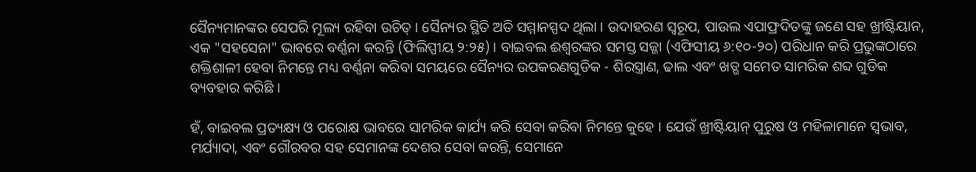ସୈନ୍ୟମାନଙ୍କର ସେପରି ମୂଲ୍ୟ ରହିବା ଉଚିତ୍ । ସୈନ୍ୟର ସ୍ଥିତି ଅତି ସମ୍ମାନସ୍ପଦ ଥିଲା । ଉଦାହରଣ ସ୍ବରୂପ, ପାଉଲ ଏପାଫ୍ରଦିତଙ୍କୁ ଜଣେ ସହ ଖ୍ରୀଷ୍ଟିୟାନ, ଏକ "ସହସେନା" ଭାବରେ ବର୍ଣ୍ଣନା କରନ୍ତି (ଫିଲିପ୍ପୀୟ ୨:୨୫) । ବାଇବଲ ଈଶ୍ବରଙ୍କର ସମସ୍ତ ସଜ୍ଜା (ଏଫିସୀୟ ୬:୧୦-୨୦) ପରିଧାନ କରି ପ୍ରଭୁଙ୍କଠାରେ ଶକ୍ତିଶାଳୀ ହେବା ନିମନ୍ତେ ମଧ୍ୟ ବର୍ଣ୍ଣନା କରିବା ସମୟରେ ସୈନ୍ୟର ଉପକରଣଗୁଡିକ - ଶିରସ୍ତ୍ରାଣ, ଢାଲ ଏବଂ ଖଡ୍ଗ ସମେତ ସାମରିକ ଶବ୍ଦ ଗୁଡିକ ବ୍ୟବହାର କରିଛି ।

ହଁ, ବାଇବଲ ପ୍ରତ୍ୟକ୍ଷ୍ୟ ଓ ପରୋକ୍ଷ ଭାବରେ ସାମରିକ କାର୍ଯ୍ୟ କରି ସେବା କରିବା ନିମନ୍ତେ କୁହେ । ଯେଉଁ ଖ୍ରୀଷ୍ଟିୟାନ୍ ପୁରୁଷ ଓ ମହିଳାମାନେ ସ୍ବଭାବ, ମର୍ଯ୍ୟାଦା, ଏବଂ ଗୌରବର ସହ ସେମାନଙ୍କ ଦେଶର ସେବା କରନ୍ତି, ସେମାନେ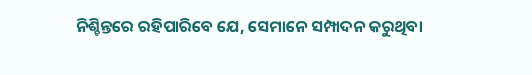ନିଶ୍ଚିନ୍ତରେ ରହିପାରିବେ ଯେ, ସେମାନେ ସମ୍ପାଦନ କରୁଥିବା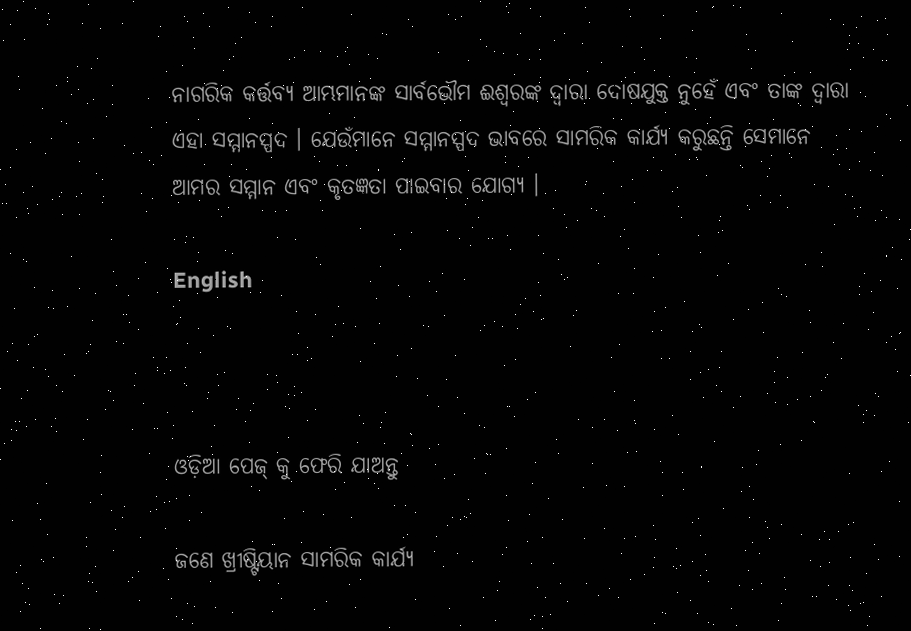ନାଗରିକ କର୍ତ୍ତବ୍ୟ ଆମ୍ଭମାନଙ୍କ ସାର୍ବଭୌମ ଈଶ୍ବରଙ୍କ ଦ୍ବାରା ଦୋଷଯୁକ୍ତ ନୁହେଁ ଏବଂ ତାଙ୍କ ଦ୍ବାରା ଏହା ସମ୍ମାନସ୍ପଦ । ଯେଉଁମାନେ ସମ୍ମାନସ୍ପଦ ଭାବରେ ସାମରିକ କାର୍ଯ୍ୟ କରୁଛନ୍ତି ସେମାନେ ଆମର ସମ୍ମାନ ଏବଂ କୃତଜ୍ଞତା ପାଇବାର ଯୋଗ୍ୟ ।

English



ଓଡ଼ିଆ ପେଜ୍ କୁ ଫେରି ଯାଅନ୍ତୁ

ଜଣେ ଖ୍ରୀଷ୍ଟିୟାନ ସାମରିକ କାର୍ଯ୍ୟ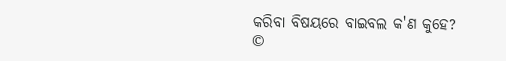କରିବା ବିଷୟରେ ବାଇବଲ କ'ଣ କୁହେ?
©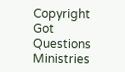Copyright Got Questions Ministries